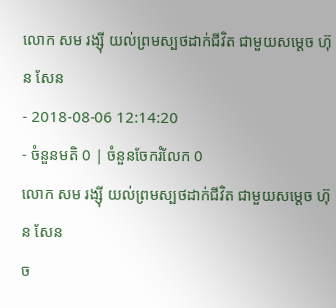លោក សម រង្ស៊ី យល់ព្រមស្បថដាក់ជីវិត ជាមួយសម្តេច ហ៊ុន សែន
- 2018-08-06 12:14:20
- ចំនួនមតិ 0 | ចំនួនចែករំលែក 0
លោក សម រង្ស៊ី យល់ព្រមស្បថដាក់ជីវិត ជាមួយសម្តេច ហ៊ុន សែន
ច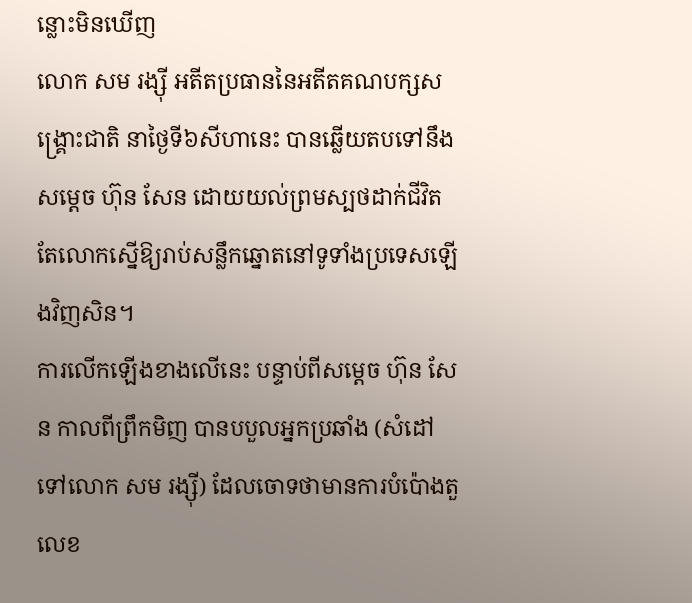ន្លោះមិនឃើញ
លោក សម រង្ស៊ី អតីតប្រធាននៃអតីតគណបក្សសង្គ្រោះជាតិ នាថ្ងៃទី៦សីហានេះ បានឆ្លើយតបទៅនឹងសម្តេច ហ៊ុន សែន ដោយយល់ព្រមស្បថដាក់ជីវិត តែលោកស្នើឱ្យរាប់សន្លឹកឆ្នោតនៅទូទាំងប្រទេសឡើងវិញសិន។
ការលើកឡើងខាងលើនេះ បន្ទាប់ពីសម្តេច ហ៊ុន សែន កាលពីព្រឹកមិញ បានបបួលអ្នកប្រឆាំង (សំដៅទៅលោក សម រង្ស៊ី) ដែលចោទថាមានការបំប៉ោងតួលេខ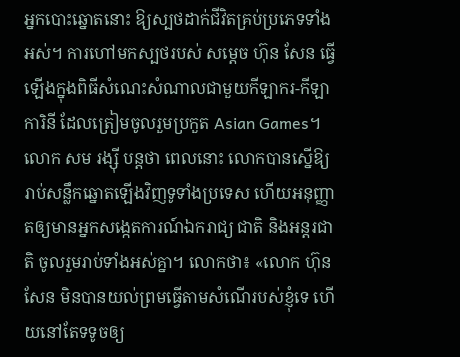អ្នកបោះឆ្នោតនោះ ឱ្យស្បថដាក់ជីវិតគ្រប់ប្រភេទទាំងអស់។ ការហៅមកស្បថរបស់ សម្តេច ហ៊ុន សែន ធ្វើឡើងក្នុងពិធីសំណេះសំណាលជាមួយកីឡាករ-កីឡាការិនី ដែលត្រៀមចូលរួមប្រកួត Asian Games។
លោក សម រង្ស៊ី បន្តថា ពេលនោះ លោកបានស្នើឱ្យរាប់សន្លឹកឆ្នោតឡើងវិញទូទាំងប្រទេស ហើយអនុញ្ញាតឲ្យមានអ្នកសង្កេតការណ៍ឯករាជ្យ ជាតិ និងអន្តរជាតិ ចូលរួមរាប់ទាំងអស់គ្នា។ លោកថា៖ «លោក ហ៊ុន សែន មិនបានយល់ព្រមធ្វើតាមសំណើរបស់ខ្ញុំទេ ហើយនៅតែទទូចឲ្យ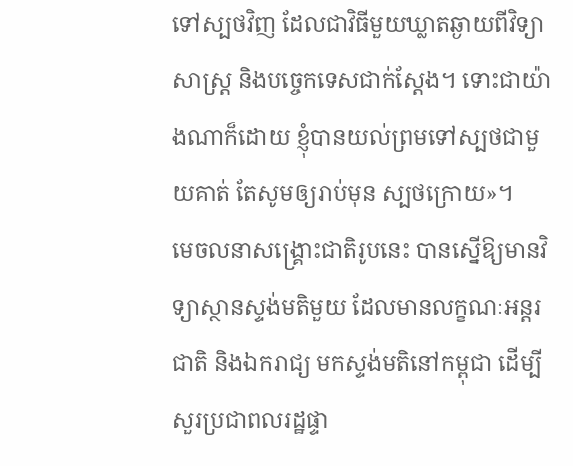ទៅស្បថវិញ ដែលជាវិធីមួយឃ្លាតឆ្ងាយពីវិទ្យាសាស្ត្រ និងបច្ចេកទេសជាក់ស្តែង។ ទោះជាយ៉ាងណាក៏ដោយ ខ្ញុំបានយល់ព្រមទៅស្បថជាមួយគាត់ តែសូមឲ្យរាប់មុន ស្បថក្រោយ»។
មេចលនាសង្គ្រោះជាតិរូបនេះ បានស្នើឱ្យមានវិទ្យាស្ថានស្ទង់មតិមួយ ដែលមានលក្ខណៈអន្តរជាតិ និងឯករាជ្យ មកស្ទង់មតិនៅកម្ពុជា ដើម្បីសួរប្រជាពលរដ្ឋផ្ទា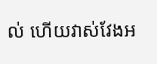ល់ ហើយវាស់វែងអ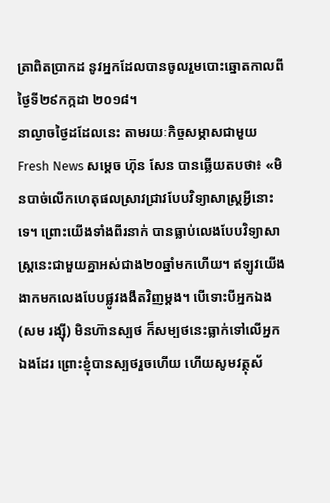ត្រាពិតប្រាកដ នូវអ្នកដែលបានចូលរួមបោះឆ្នោតកាលពីថ្ងៃទី២៩កក្កដា ២០១៨។
នាល្ងាចថ្ងៃដដែលនេះ តាមរយៈកិច្ចសម្ភាសជាមួយ Fresh News សម្តេច ហ៊ុន សែន បានឆ្លើយតបថា៖ «មិនបាច់លើកហេតុផលស្រាវជ្រាវបែបវិទ្យាសាស្ត្រអ្វីនោះទេ។ ព្រោះយើងទាំងពីរនាក់ បានធ្លាប់លេងបែបវិទ្យាសាស្រ្តនេះជាមួយគ្នាអស់ជាង២០ឆ្នាំមកហើយ។ ឥឡូវយើងងាកមកលេងបែបផ្លូវងងឹតវិញម្តង។ បើទោះបីអ្នកឯង (សម រង្ស៊ី) មិនហ៊ានស្បថ ក៏សម្បថនេះធ្លាក់ទៅលើអ្នកឯងដែរ ព្រោះខ្ញុំបានស្បថរួចហើយ ហើយសូមវត្ថុស័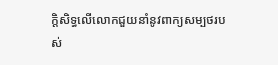ក្តិសិទ្ធលើលោកជួយនាំនូវពាក្យសម្បថរបស់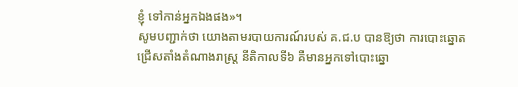ខ្ញុំ ទៅកាន់អ្នកឯងផង»។
សូមបញ្ជាក់ថា យោងតាមរបាយការណ៍របស់ គ.ជ.ប បានឱ្យថា ការបោះឆ្នោតជ្រើសតាំងតំណាងរាស្ត្រ នីតិកាលទី៦ គឺមានអ្នកទៅបោះឆ្នោ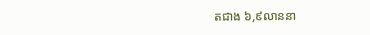តជាង ៦,៩លាននា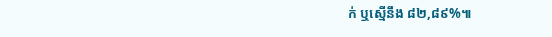ក់ ឬស្មើនឹង ៨២,៨៩%៕